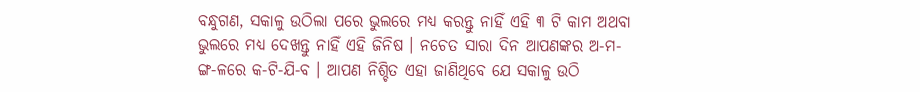ବନ୍ଧୁଗଣ, ସକାଳୁ ଉଠିଲା ପରେ ଭୁଲରେ ମଧ୍ୟ କରନ୍ତୁ ନାହିଁ ଏହି ୩ ଟି କାମ ଅଥବା ଭୁଲରେ ମଧ୍ୟ ଦେଖନ୍ତୁ ନାହିଁ ଏହି ଜିନିଷ । ନଚେତ ସାରା ଦିନ ଆପଣଙ୍କର ଅ-ମ-ଙ୍ଗ-ଳରେ କ-ଟି-ଯି-ବ । ଆପଣ ନିଶ୍ଚିତ ଏହା ଜାଣିଥିବେ ଯେ ସକାଳୁ ଉଠି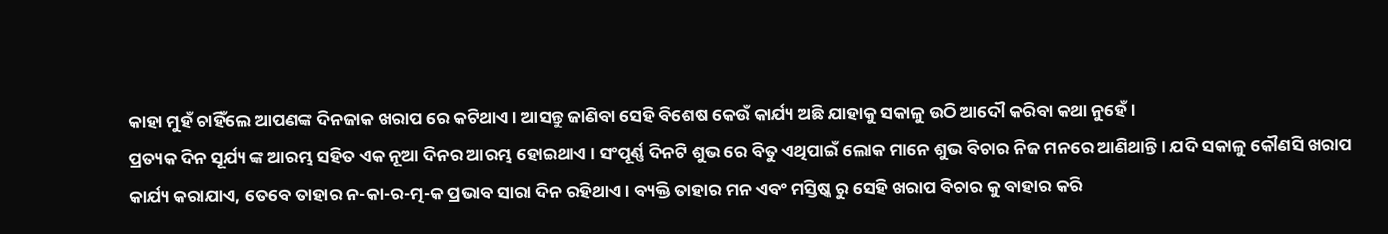କାହା ମୁହଁ ଚାହିଁଲେ ଆପଣଙ୍କ ଦିନଜାକ ଖରାପ ରେ କଟିଥାଏ । ଆସନ୍ତୁ ଜାଣିବା ସେହି ବିଶେଷ କେଉଁ କାର୍ଯ୍ୟ ଅଛି ଯାହାକୁ ସକାଳୁ ଉଠି ଆଦୌ କରିବା କଥା ନୁହେଁ ।
ପ୍ରତ୍ୟକ ଦିନ ସୂର୍ଯ୍ୟ ଙ୍କ ଆରମ୍ଭ ସହିତ ଏକ ନୂଆ ଦିନର ଆରମ୍ଭ ହୋଇଥାଏ । ସଂପୂର୍ଣ୍ଣ ଦିନଟି ଶୁଭ ରେ ବିତୁ ଏଥିପାଇଁ ଲୋକ ମାନେ ଶୁଭ ବିଚାର ନିଜ ମନରେ ଆଣିଥାନ୍ତି । ଯଦି ସକାଳୁ କୌଣସି ଖରାପ କାର୍ଯ୍ୟ କରାଯାଏ, ତେବେ ତାହାର ନ-କା-ର-ତ୍ମ-କ ପ୍ରଭାବ ସାରା ଦିନ ରହିଥାଏ । ବ୍ୟକ୍ତି ତାହାର ମନ ଏବଂ ମସ୍ତିଷ୍କ ରୁ ସେହି ଖରାପ ବିଚାର କୁ ବାହାର କରି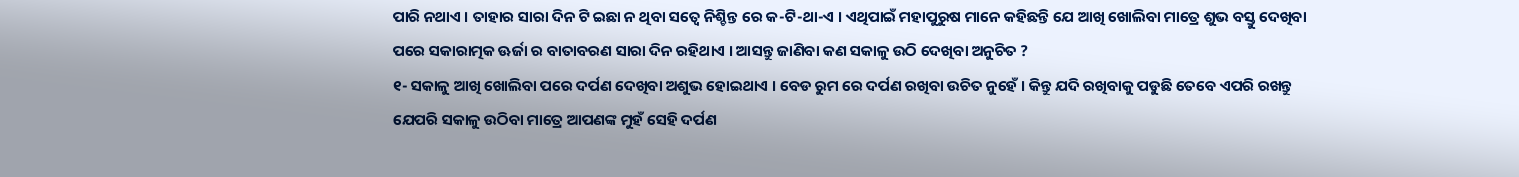ପାରି ନଥାଏ । ତାହାର ସାରା ଦିନ ଟି ଇଛା ନ ଥିବା ସତ୍ବେ ନିଶ୍ଚିନ୍ତ ରେ କ-ଟି-ଥା-ଏ । ଏଥିପାଇଁ ମହାପୁରୁଷ ମାନେ କହିଛନ୍ତି ଯେ ଆଖି ଖୋଲିବା ମାତ୍ରେ ଶୁଭ ବସ୍ତୁ ଦେଖିବା ପରେ ସକାରାତ୍ମକ ଊର୍ଜା ର ବାତାବରଣ ସାରା ଦିନ ରହିଥାଏ । ଆସନ୍ତୁ ଜାଣିବା କଣ ସକାଳୁ ଉଠି ଦେଖିବା ଅନୁଚିତ ?
୧- ସକାଳୁ ଆଖି ଖୋଲିବା ପରେ ଦର୍ପଣ ଦେଖିବା ଅଶୁଭ ହୋଇଥାଏ । ବେଡ ରୁମ ରେ ଦର୍ପଣ ରଖିବା ଉଚିତ ନୁହେଁ । କିନ୍ତୁ ଯଦି ରଖିବାକୁ ପଡୁଛି ତେବେ ଏପରି ରଖନ୍ତୁ ଯେପରି ସକାଳୁ ଉଠିବା ମାତ୍ରେ ଆପଣଙ୍କ ମୁହଁ ସେହି ଦର୍ପଣ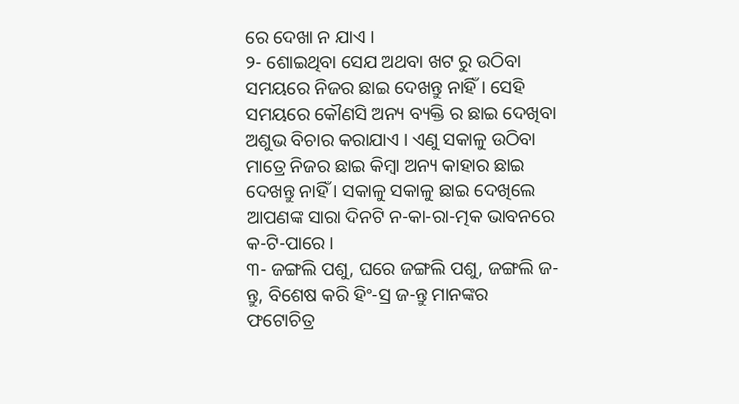ରେ ଦେଖା ନ ଯାଏ ।
୨- ଶୋଇଥିବା ସେଯ ଅଥବା ଖଟ ରୁ ଉଠିବା ସମୟରେ ନିଜର ଛାଇ ଦେଖନ୍ତୁ ନାହିଁ । ସେହି ସମୟରେ କୌଣସି ଅନ୍ୟ ବ୍ୟକ୍ତି ର ଛାଇ ଦେଖିବା ଅଶୁଭ ବିଚାର କରାଯାଏ । ଏଣୁ ସକାଳୁ ଉଠିବା ମାତ୍ରେ ନିଜର ଛାଇ କିମ୍ବା ଅନ୍ୟ କାହାର ଛାଇ ଦେଖନ୍ତୁ ନାହିଁ । ସକାଳୁ ସକାଳୁ ଛାଇ ଦେଖିଲେ ଆପଣଙ୍କ ସାରା ଦିନଟି ନ-କା-ରା-ତ୍ମକ ଭାବନରେ କ-ଟି-ପାରେ ।
୩- ଜଙ୍ଗଲି ପଶୁ, ଘରେ ଜଙ୍ଗଲି ପଶୁ, ଜଙ୍ଗଲି ଜ-ନ୍ତୁ, ବିଶେଷ କରି ହିଂ-ସ୍ର ଜ-ନ୍ତୁ ମାନଙ୍କର ଫଟୋଚିତ୍ର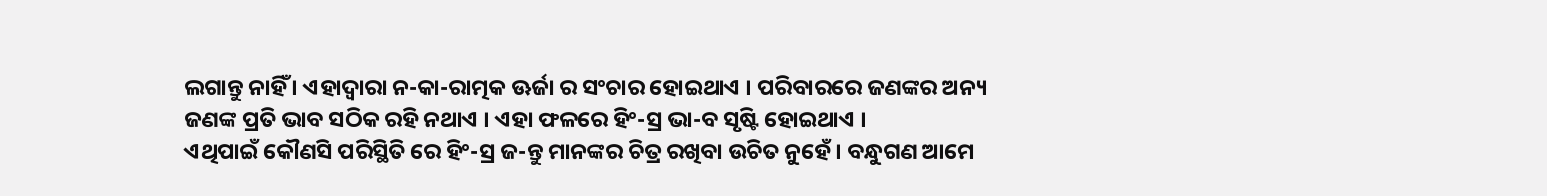ଲଗାନ୍ତୁ ନାହିଁ । ଏହାଦ୍ଵାରା ନ-କା-ରାତ୍ମକ ଊର୍ଜା ର ସଂଚାର ହୋଇଥାଏ । ପରିବାରରେ ଜଣଙ୍କର ଅନ୍ୟ ଜଣଙ୍କ ପ୍ରତି ଭାବ ସଠିକ ରହି ନଥାଏ । ଏହା ଫଳରେ ହିଂ-ସ୍ର ଭା-ବ ସୃଷ୍ଟି ହୋଇଥାଏ ।
ଏଥିପାଇଁ କୌଣସି ପରିସ୍ଥିତି ରେ ହିଂ-ସ୍ର ଜ-ନ୍ତୁ ମାନଙ୍କର ଚିତ୍ର ରଖିବା ଉଚିତ ନୁହେଁ । ବନ୍ଧୁଗଣ ଆମେ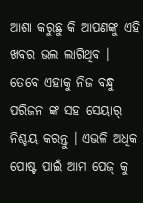ଆଶା କରୁଛୁ କି ଆପଣଙ୍କୁ ଏହି ଖବର ଭଲ ଲାଗିଥିବ । ତେବେ ଏହାକୁ ନିଜ ବନ୍ଧୁ ପରିଜନ ଙ୍କ ସହ ସେୟାର୍ ନିଶ୍ଚୟ କରନ୍ତୁ । ଏଭଳି ଅଧିକ ପୋଷ୍ଟ ପାଇଁ ଆମ ପେଜ୍ କୁ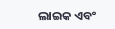ଲାଇକ ଏବଂ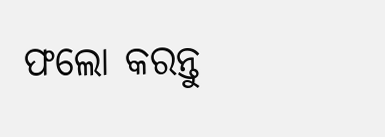ଫଲୋ କରନ୍ତୁ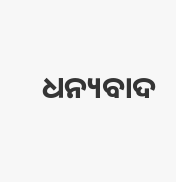ଧନ୍ୟବାଦ